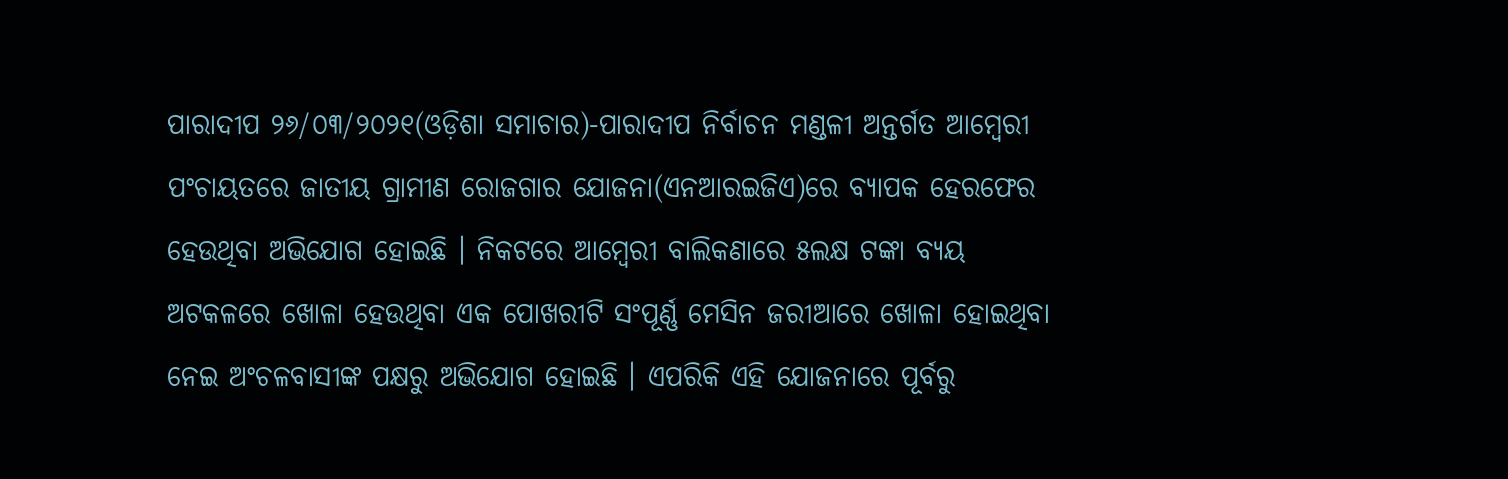ପାରାଦୀପ ୨୬/୦୩/୨୦୨୧(ଓଡ଼ିଶା ସମାଚାର)-ପାରାଦୀପ ନିର୍ବାଚନ ମଣ୍ଡଳୀ ଅନ୍ତର୍ଗତ ଆମ୍ବେରୀ ପଂଚାୟତରେ ଜାତୀୟ ଗ୍ରାମୀଣ ରୋଜଗାର ଯୋଜନା(ଏନଆରଇଜିଏ)ରେ ବ୍ୟାପକ ହେରଫେର ହେଉଥିବା ଅଭିଯୋଗ ହୋଇଛି । ନିକଟରେ ଆମ୍ବେରୀ ବାଲିକଣାରେ ୫ଲକ୍ଷ ଟଙ୍କା ବ୍ୟୟ ଅଟକଳରେ ଖୋଳା ହେଉଥିବା ଏକ ପୋଖରୀଟି ସଂପୂର୍ଣ୍ଣ ମେସିନ ଜରୀଆରେ ଖୋଳା ହୋଇଥିବା ନେଇ ଅଂଚଳବାସୀଙ୍କ ପକ୍ଷରୁ ଅଭିଯୋଗ ହୋଇଛି । ଏପରିକି ଏହି ଯୋଜନାରେ ପୂର୍ବରୁ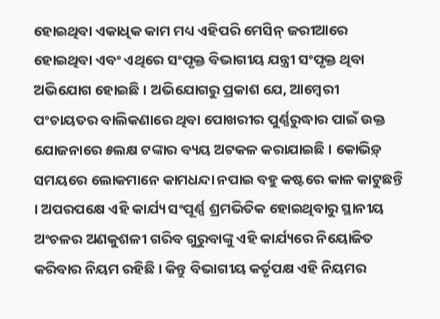ହୋଇଥିବା ଏକାଧିକ କାମ ମଧ୍ୟ ଏହିପରି ମେସିନ୍ ଜରୀଆରେ ହୋଇଥିବା ଏବଂ ଏଥିରେ ସଂପୃକ୍ତ ବିଭାଗୀୟ ଯନ୍ତ୍ରୀ ସଂପୃକ୍ତ ଥିବା ଅଭିଯୋଗ ହୋଇଛି । ଅଭିଯୋଗରୁ ପ୍ରକାଶ ଯେ, ଆମ୍ବେରୀ ପଂଚାୟତର ବାଲିକଣାରେ ଥିବା ପୋଖରୀର ପୁର୍ଣ୍ଣରୁଦ୍ଧାର ପାଇଁ ଉକ୍ତ ଯୋଜନାରେ ୫ଲକ୍ଷ ଟଙ୍କାର ବ୍ୟୟ ଅଟକଳ କରାଯାଇଛି । କୋଭିଡ଼୍ ସମୟରେ ଲୋକମାନେ କାମଧନ୍ଦା ନପାଇ ବହୁ କଷ୍ଟରେ କାଳ କାଟୁଛନ୍ତି । ଅପରପକ୍ଷେ ଏହି କାର୍ଯ୍ୟ ସଂପୂର୍ଣ୍ଣ ଶ୍ରମଭିତିକ ହୋଇଥିବାରୁ ସ୍ଥାନୀୟ ଅଂଚଳର ଅଣକୁଶଳୀ ଗରିବ ଗୁରୁବାଙ୍କୁ ଏହି କାର୍ଯ୍ୟରେ ନିୟୋଜିତ କରିବାର ନିୟମ ରହିଛି । କିନ୍ତୁ ବିଭାଗୀୟ କର୍ତୃପକ୍ଷ ଏହି ନିୟମର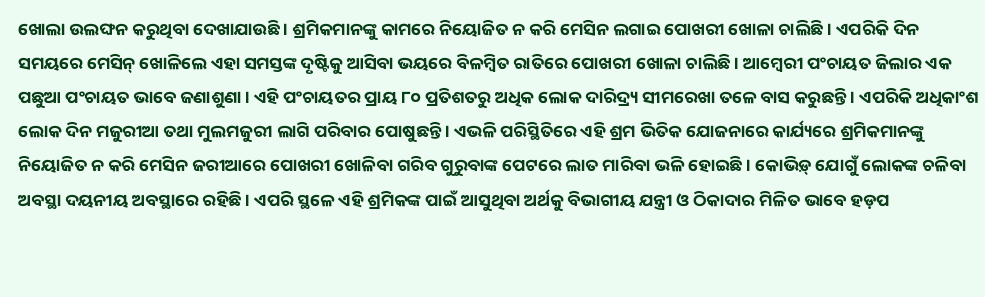ଖୋଲା ଉଲଙ୍ଘନ କରୁଥିବା ଦେଖାଯାଉଛି । ଶ୍ରମିକମାନଙ୍କୁ କାମରେ ନିୟୋଜିତ ନ କରି ମେସିନ ଲଗାଇ ପୋଖରୀ ଖୋଳା ଚାଲିଛି । ଏପରିକି ଦିନ ସମୟରେ ମେସିନ୍ ଖୋଳିଲେ ଏହା ସମସ୍ତଙ୍କ ଦୃଷ୍ଟିକୁ ଆସିବା ଭୟରେ ବିଳମ୍ବିତ ରାତିରେ ପୋଖରୀ ଖୋଳା ଚାଲିଛି । ଆମ୍ବେରୀ ପଂଚାୟତ ଜିଲାର ଏକ ପଛୁଆ ପଂଚାୟତ ଭାବେ ଜଣାଶୁଣା । ଏହି ପଂଚାୟତର ପ୍ରାୟ ୮୦ ପ୍ରତିଶତରୁ ଅଧିକ ଲୋକ ଦାରିଦ୍ର୍ୟ ସୀମରେଖା ତଳେ ବାସ କରୁଛନ୍ତି । ଏପରିକି ଅଧିକାଂଶ ଲୋକ ଦିନ ମଜୁରୀଆ ତଥା ମୁଲମଜୁରୀ ଲାଗି ପରିବାର ପୋଷୁଛନ୍ତି । ଏଭଳି ପରିସ୍ଥିତିରେ ଏହି ଶ୍ରମ ଭିତିକ ଯୋଜନାରେ କାର୍ଯ୍ୟରେ ଶ୍ରମିକମାନଙ୍କୁ ନିୟୋଜିତ ନ କରି ମେସିନ ଜରୀଆରେ ପୋଖରୀ ଖୋଳିବା ଗରିବ ଗୁରୁବାଙ୍କ ପେଟରେ ଲାତ ମାରିବା ଭଳି ହୋଇଛି । କୋଭିଡ଼୍ ଯୋଗୁଁ ଲୋକଙ୍କ ଚଳିବା ଅବସ୍ଥା ଦୟନୀୟ ଅବସ୍ଥାରେ ରହିଛି । ଏପରି ସ୍ଥଳେ ଏହି ଶ୍ରମିକଙ୍କ ପାଇଁ ଆସୁଥିବା ଅର୍ଥକୁ ବିଭାଗୀୟ ଯନ୍ତ୍ରୀ ଓ ଠିକାଦାର ମିଳିତ ଭାବେ ହଡ଼ପ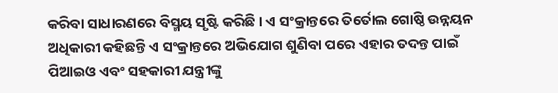କରିବା ସାଧାରଣରେ ବିସ୍ମୟ ସୃଷ୍ଟି କରିଛି । ଏ ସଂକ୍ରାନ୍ତରେ ତିର୍ତୋଲ ଗୋଷ୍ଠି ଉନ୍ନୟନ ଅଧିକାରୀ କହିଛନ୍ତି ଏ ସଂକ୍ରାନ୍ତରେ ଅଭିଯୋଗ ଶୁଣିବା ପରେ ଏହାର ତଦନ୍ତ ପାଇଁ ପିଆଇଓ ଏବଂ ସହକାରୀ ଯନ୍ତ୍ରୀଙ୍କୁ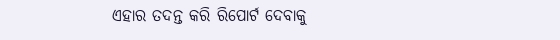ଏହାର ତଦନ୍ତ କରି ରିପୋର୍ଟ ଦେବାକୁ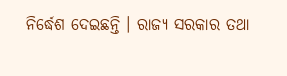ନିର୍ଦ୍ଧେଶ ଦେଇଛନ୍ତି । ରାଜ୍ୟ ସରକାର ତଥା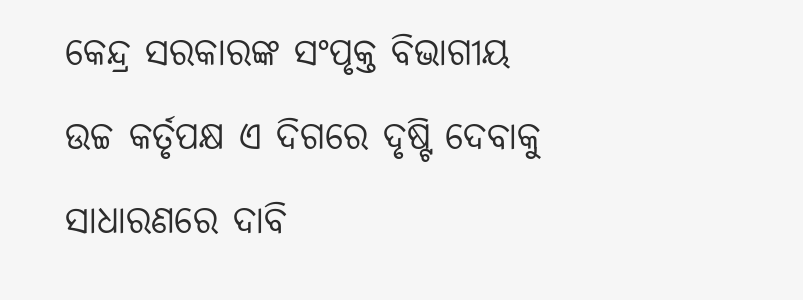କେନ୍ଦ୍ର ସରକାରଙ୍କ ସଂପୃକ୍ତ ବିଭାଗୀୟ ଉଚ୍ଚ କର୍ତୃପକ୍ଷ ଏ ଦିଗରେ ଦୃଷ୍ଟି ଦେବାକୁ ସାଧାରଣରେ ଦାବି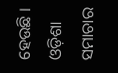ହେଉଛି । ଓଡ଼ିଶା ସମାଚାର